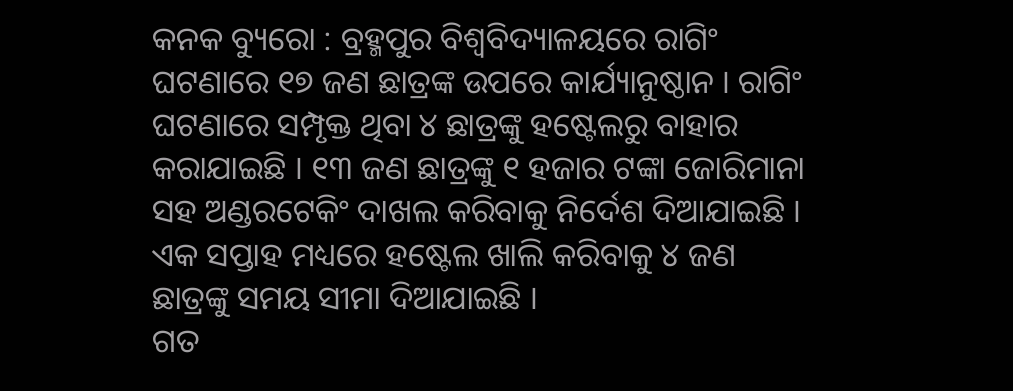କନକ ବ୍ୟୁରୋ : ବ୍ରହ୍ମପୁର ବିଶ୍ଵବିଦ୍ୟାଳୟରେ ରାଗିଂ ଘଟଣାରେ ୧୭ ଜଣ ଛାତ୍ରଙ୍କ ଉପରେ କାର୍ଯ୍ୟାନୁଷ୍ଠାନ । ରାଗିଂ ଘଟଣାରେ ସମ୍ପୃକ୍ତ ଥିବା ୪ ଛାତ୍ରଙ୍କୁ ହଷ୍ଟେଲରୁ ବାହାର କରାଯାଇଛି । ୧୩ ଜଣ ଛାତ୍ରଙ୍କୁ ୧ ହଜାର ଟଙ୍କା ଜୋରିମାନା ସହ ଅଣ୍ଡରଟେକିଂ ଦାଖଲ କରିବାକୁ ନିର୍ଦେଶ ଦିଆଯାଇଛି । ଏକ ସପ୍ତାହ ମଧ୍ୟରେ ହଷ୍ଟେଲ ଖାଲି କରିବାକୁ ୪ ଜଣ ଛାତ୍ରଙ୍କୁ ସମୟ ସୀମା ଦିଆଯାଇଛି ।
ଗତ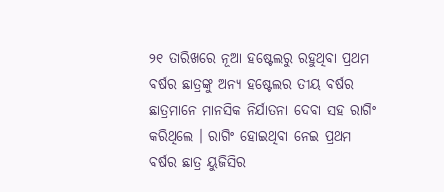୨୧ ତାରିଖରେ ନୂଆ ହଷ୍ଟେଲରୁ ରହୁଥିବା ପ୍ରଥମ ବର୍ଷର ଛାତ୍ରଙ୍କୁ ଅନ୍ୟ ହଷ୍ଟେଲର ତୀୟ ବର୍ଷର ଛାତ୍ରମାନେ ମାନସିକ ନିର୍ଯାତନା ଦେବା ସହ ରାଗିଂ କରିଥିଲେ । ରାଗିଂ ହୋଇଥିବା ନେଇ ପ୍ରଥମ ବର୍ଷର ଛାତ୍ର ୟୁଜିସିର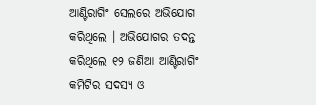ଆଣ୍ଟିରାଗିଂ ସେଲରେ ଅଭିଯୋଗ କରିଥିଲେ । ଅଭିଯୋଗର ତଦନ୍ତ କରିଥିଲେ ୧୨ ଜଣିଆ ଆଣ୍ଟିରାଗିଂ କମିଟିର ସଦସ୍ୟ ଓ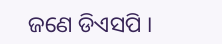ଜଣେ ଡିଏସପି ।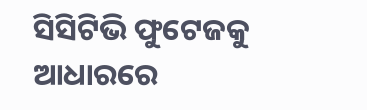ସିସିଟିଭି ଫୁଟେଜକୁ ଆଧାରରେ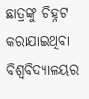ଛାତ୍ରଙ୍କୁ ଚିହ୍ନଟ କରାଯାଇଥିବା ବିଶ୍ୱବିଦ୍ୟାଳୟର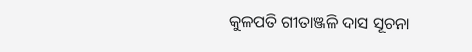କୁଳପତି ଗୀତାଞ୍ଜଳି ଦାସ ସୂଚନା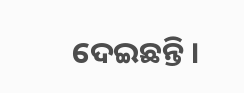ଦେଇଛନ୍ତି ।